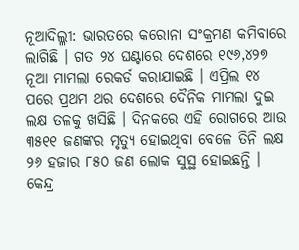ନୂଆଦିଲ୍ଳୀ: ଭାରତରେ କରୋନା ସଂକ୍ରମଣ କମିବାରେ ଲାଗିଛି । ଗତ ୨୪ ଘଣ୍ଟାରେ ଦେଶରେ ୧୯୬,୪୨୭ ନୂଆ ମାମଲା ରେକର୍ଡ କରାଯାଇଛି । ଏପ୍ରିଲ ୧୪ ପରେ ପ୍ରଥମ ଥର ଦେଶରେ ଦୈନିକ ମାମଲା ଦୁଇ ଲକ୍ଷ ତଳକୁ ଖସିଛି । ଦିନକରେ ଏହି ରୋଗରେ ଆଉ ୩୫୧୧ ଜଣଙ୍କର ମୃତ୍ୟୁ ହୋଇଥିବା ବେଳେ ତିନି ଲକ୍ଷ ୨୬ ହଜାର ୮୫୦ ଜଣ ଲୋକ ସୁସ୍ଥ ହୋଇଛନ୍ତି ।
କେନ୍ଦ୍ର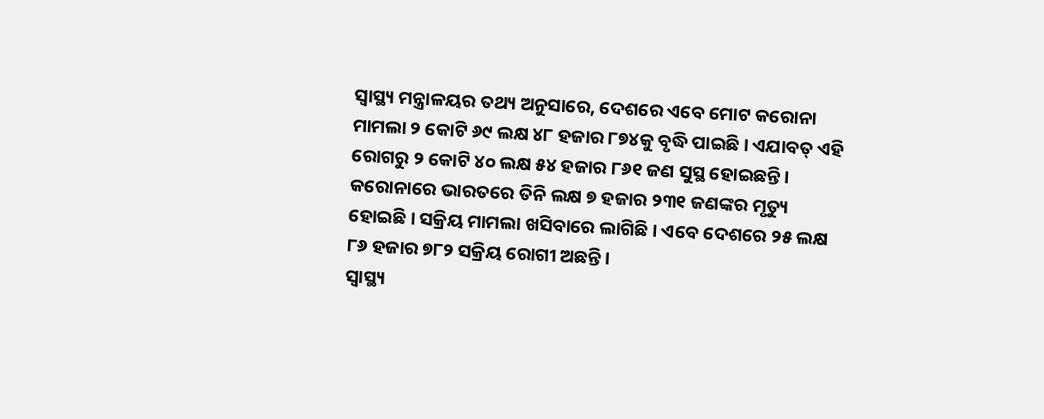ସ୍ୱାସ୍ଥ୍ୟ ମନ୍ତ୍ରାଳୟର ତଥ୍ୟ ଅନୁସାରେ, ଦେଶରେ ଏବେ ମୋଟ କରୋନା ମାମଲା ୨ କୋଟି ୬୯ ଲକ୍ଷ ୪୮ ହଜାର ୮୭୪କୁ ବୃଦ୍ଧି ପାଇଛି । ଏଯାବତ୍ ଏହି ରୋଗରୁ ୨ କୋଟି ୪୦ ଲକ୍ଷ ୫୪ ହଜାର ୮୬୧ ଜଣ ସୁସ୍ଥ ହୋଇଛନ୍ତି । କରୋନାରେ ଭାରତରେ ତିନି ଲକ୍ଷ ୭ ହଜାର ୨୩୧ ଜଣଙ୍କର ମୃତ୍ୟୁ ହୋଇଛି । ସକ୍ରିୟ ମାମଲା ଖସିବାରେ ଲାଗିଛି । ଏବେ ଦେଶରେ ୨୫ ଲକ୍ଷ ୮୬ ହଜାର ୭୮୨ ସକ୍ରିୟ ରୋଗୀ ଅଛନ୍ତି ।
ସ୍ୱାସ୍ଥ୍ୟ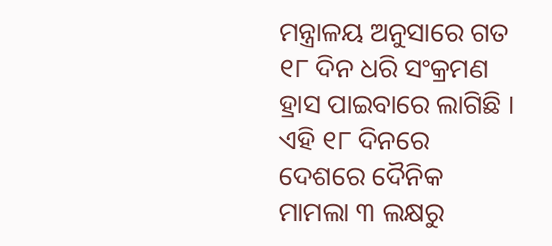ମନ୍ତ୍ରାଳୟ ଅନୁସାରେ ଗତ ୧୮ ଦିନ ଧରି ସଂକ୍ରମଣ ହ୍ରାସ ପାଇବାରେ ଲାଗିଛି । ଏହି ୧୮ ଦିନରେ ଦେଶରେ ଦୈନିକ ମାମଲା ୩ ଲକ୍ଷରୁ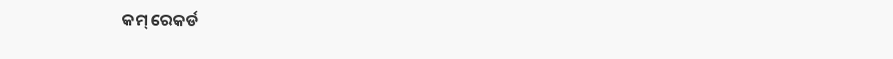କମ୍ ରେକର୍ଡ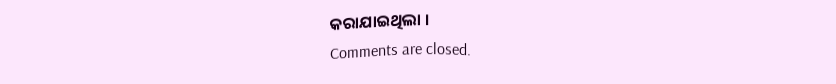କରାଯାଇଥିଲା ।
Comments are closed.